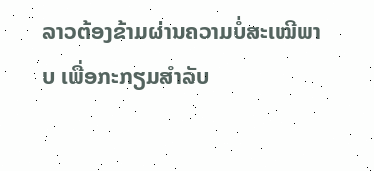ລາວຕ້ອງຂ້າມຜ່ານຄວາມບໍ່ສະເໝີພາບ ເພື່ອກະກຽມສຳລັບ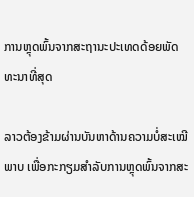ການຫຼຸດພົ້ນຈາກສະຖານະປະເທດດ້ອຍພັດທະນາທີ່ສຸດ

ລາວຕ້ອງຂ້າມຜ່ານບັນຫາດ້ານຄວາມບໍ່ສະເໝີພາບ ເພື່ອກະກຽມສຳລັບການຫຼຸດພົ້ນຈາກສະ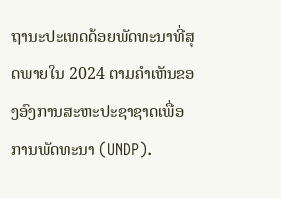ຖານະປະເທດດ້ອຍພັດທະນາທີ່ສຸດພາຍໃນ 2024 ຕາມຄຳເຫັນຂອງອົງການສະຫະປະຊາຊາດເພື່ອການພັດທະນາ (UNDP).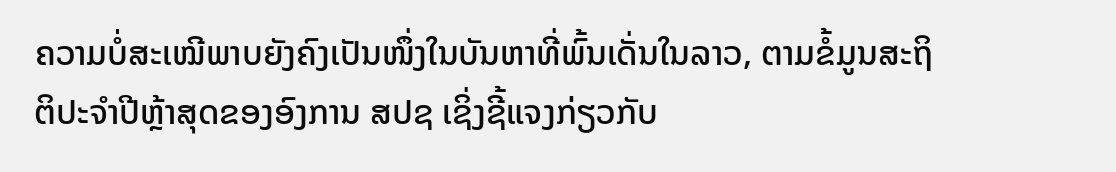ຄວາມບໍ່ສະເໝີພາບຍັງຄົງເປັນໜຶ່ງໃນບັນຫາທີ່ພົ້ນເດັ່ນໃນລາວ, ຕາມຂໍ້ມູນສະຖິຕິປະຈຳປີຫຼ້າສຸດຂອງອົງການ ສປຊ ເຊິ່ງຊີ້ແຈງກ່ຽວກັບ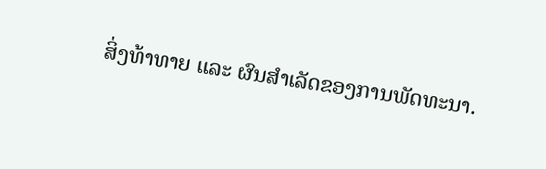ສິ່ງທ້າທາຍ ແລະ ຜົນສຳເລັດຂອງການພັດທະນາ.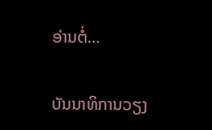ອ່ານຕໍ່…

ບັນນາທິການວຽງ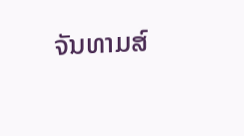ຈັນທາມສ໌